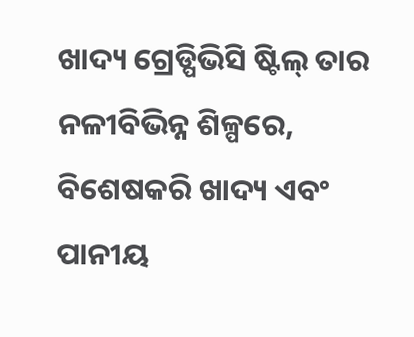ଖାଦ୍ୟ ଗ୍ରେଡ୍ପିଭିସି ଷ୍ଟିଲ୍ ତାର ନଳୀବିଭିନ୍ନ ଶିଳ୍ପରେ, ବିଶେଷକରି ଖାଦ୍ୟ ଏବଂ ପାନୀୟ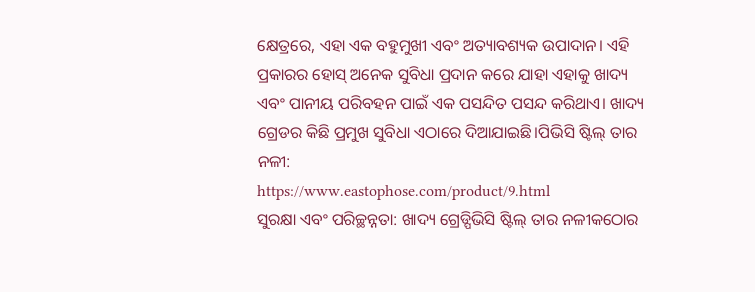କ୍ଷେତ୍ରରେ, ଏହା ଏକ ବହୁମୁଖୀ ଏବଂ ଅତ୍ୟାବଶ୍ୟକ ଉପାଦାନ। ଏହି ପ୍ରକାରର ହୋସ୍ ଅନେକ ସୁବିଧା ପ୍ରଦାନ କରେ ଯାହା ଏହାକୁ ଖାଦ୍ୟ ଏବଂ ପାନୀୟ ପରିବହନ ପାଇଁ ଏକ ପସନ୍ଦିତ ପସନ୍ଦ କରିଥାଏ। ଖାଦ୍ୟ ଗ୍ରେଡର କିଛି ପ୍ରମୁଖ ସୁବିଧା ଏଠାରେ ଦିଆଯାଇଛି।ପିଭିସି ଷ୍ଟିଲ୍ ତାର ନଳୀ:
https://www.eastophose.com/product/9.html
ସୁରକ୍ଷା ଏବଂ ପରିଚ୍ଛନ୍ନତା: ଖାଦ୍ୟ ଗ୍ରେଡ୍ପିଭିସି ଷ୍ଟିଲ୍ ତାର ନଳୀକଠୋର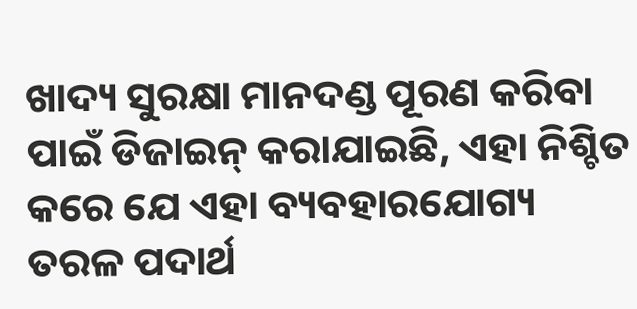ଖାଦ୍ୟ ସୁରକ୍ଷା ମାନଦଣ୍ଡ ପୂରଣ କରିବା ପାଇଁ ଡିଜାଇନ୍ କରାଯାଇଛି, ଏହା ନିଶ୍ଚିତ କରେ ଯେ ଏହା ବ୍ୟବହାରଯୋଗ୍ୟ ତରଳ ପଦାର୍ଥ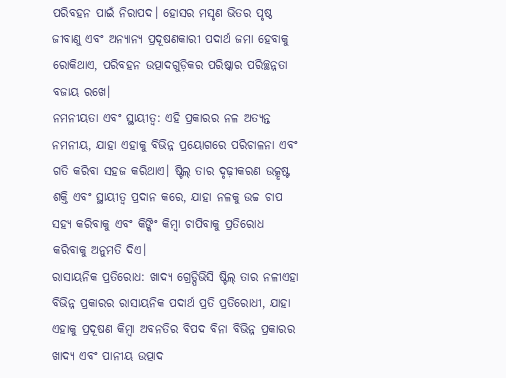ପରିବହନ ପାଇଁ ନିରାପଦ। ହୋସର ମସୃଣ ଭିତର ପୃଷ୍ଠ ଜୀବାଣୁ ଏବଂ ଅନ୍ୟାନ୍ୟ ପ୍ରଦୂଷଣକାରୀ ପଦାର୍ଥ ଜମା ହେବାକୁ ରୋକିଥାଏ, ପରିବହନ ଉତ୍ପାଦଗୁଡ଼ିକର ପରିଷ୍କାର ପରିଚ୍ଛନ୍ନତା ବଜାୟ ରଖେ।
ନମନୀୟତା ଏବଂ ସ୍ଥାୟୀତ୍ୱ: ଏହି ପ୍ରକାରର ନଳ ଅତ୍ୟନ୍ତ ନମନୀୟ, ଯାହା ଏହାକୁ ବିଭିନ୍ନ ପ୍ରୟୋଗରେ ପରିଚାଳନା ଏବଂ ଗତି କରିବା ସହଜ କରିଥାଏ। ଷ୍ଟିଲ୍ ତାର ଦୃଢ଼ୀକରଣ ଉତ୍କୃଷ୍ଟ ଶକ୍ତି ଏବଂ ସ୍ଥାୟୀତ୍ୱ ପ୍ରଦାନ କରେ, ଯାହା ନଳକୁ ଉଚ୍ଚ ଚାପ ସହ୍ୟ କରିବାକୁ ଏବଂ କିଙ୍କିଂ କିମ୍ବା ଚାପିବାକୁ ପ୍ରତିରୋଧ କରିବାକୁ ଅନୁମତି ଦିଏ।
ରାସାୟନିକ ପ୍ରତିରୋଧ: ଖାଦ୍ୟ ଗ୍ରେଡ୍ପିଭିସି ଷ୍ଟିଲ୍ ତାର ନଳୀଏହା ବିଭିନ୍ନ ପ୍ରକାରର ରାସାୟନିକ ପଦାର୍ଥ ପ୍ରତି ପ୍ରତିରୋଧୀ, ଯାହା ଏହାକୁ ପ୍ରଦୂଷଣ କିମ୍ବା ଅବନତିର ବିପଦ ବିନା ବିଭିନ୍ନ ପ୍ରକାରର ଖାଦ୍ୟ ଏବଂ ପାନୀୟ ଉତ୍ପାଦ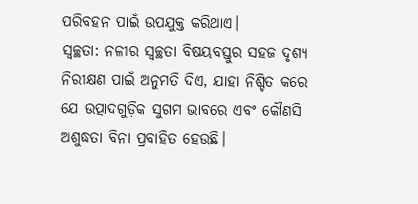ପରିବହନ ପାଇଁ ଉପଯୁକ୍ତ କରିଥାଏ।
ସ୍ୱଚ୍ଛତା: ନଳୀର ସ୍ୱଚ୍ଛତା ବିଷୟବସ୍ତୁର ସହଜ ଦୃଶ୍ୟ ନିରୀକ୍ଷଣ ପାଇଁ ଅନୁମତି ଦିଏ, ଯାହା ନିଶ୍ଚିତ କରେ ଯେ ଉତ୍ପାଦଗୁଡ଼ିକ ସୁଗମ ଭାବରେ ଏବଂ କୌଣସି ଅଶୁଦ୍ଧତା ବିନା ପ୍ରବାହିତ ହେଉଛି।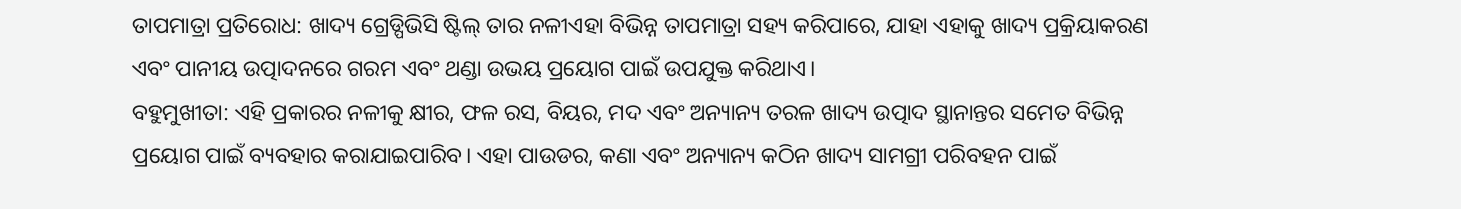ତାପମାତ୍ରା ପ୍ରତିରୋଧ: ଖାଦ୍ୟ ଗ୍ରେଡ୍ପିଭିସି ଷ୍ଟିଲ୍ ତାର ନଳୀଏହା ବିଭିନ୍ନ ତାପମାତ୍ରା ସହ୍ୟ କରିପାରେ, ଯାହା ଏହାକୁ ଖାଦ୍ୟ ପ୍ରକ୍ରିୟାକରଣ ଏବଂ ପାନୀୟ ଉତ୍ପାଦନରେ ଗରମ ଏବଂ ଥଣ୍ଡା ଉଭୟ ପ୍ରୟୋଗ ପାଇଁ ଉପଯୁକ୍ତ କରିଥାଏ।
ବହୁମୁଖୀତା: ଏହି ପ୍ରକାରର ନଳୀକୁ କ୍ଷୀର, ଫଳ ରସ, ବିୟର, ମଦ ଏବଂ ଅନ୍ୟାନ୍ୟ ତରଳ ଖାଦ୍ୟ ଉତ୍ପାଦ ସ୍ଥାନାନ୍ତର ସମେତ ବିଭିନ୍ନ ପ୍ରୟୋଗ ପାଇଁ ବ୍ୟବହାର କରାଯାଇପାରିବ। ଏହା ପାଉଡର, କଣା ଏବଂ ଅନ୍ୟାନ୍ୟ କଠିନ ଖାଦ୍ୟ ସାମଗ୍ରୀ ପରିବହନ ପାଇଁ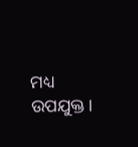ମଧ୍ୟ ଉପଯୁକ୍ତ।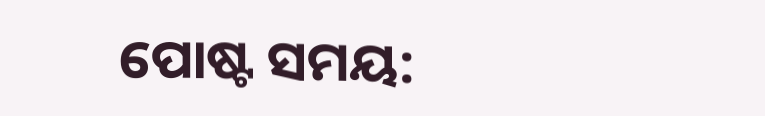ପୋଷ୍ଟ ସମୟ: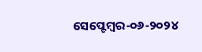ସେପ୍ଟେମ୍ବର-୦୬-୨୦୨୪